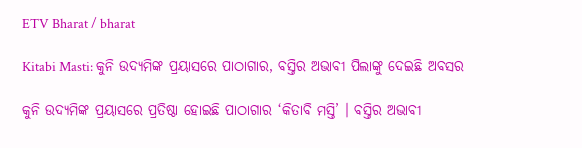ETV Bharat / bharat

Kitabi Masti: କୁନି ଉଦ୍ୟମିଙ୍କ ପ୍ରୟାସରେ ପାଠାଗାର, ବସ୍ତିର ଅଭାବୀ ପିଲାଙ୍କୁ ଦେଇଛି ଅବସର

କୁନି ଉଦ୍ୟମିଙ୍କ ପ୍ରୟାସରେ ପ୍ରତିଷ୍ଠା ହୋଇଛି ପାଠାଗାର ‘କିତାବି ମସ୍ତି’ । ବସ୍ତିର ଅଭାବୀ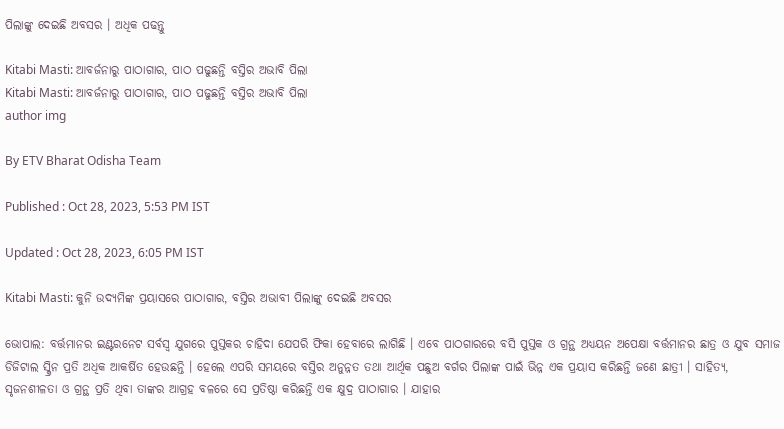ପିଲାଙ୍କୁ ଦେଇଛି ଅବସର । ଅଧିକ ପଢନ୍ତୁ

Kitabi Masti: ଆବର୍ଜନାରୁ ପାଠାଗାର, ପାଠ ପଢୁଛନ୍ତି ବସ୍ତିର ଅଭାବି ପିଲା
Kitabi Masti: ଆବର୍ଜନାରୁ ପାଠାଗାର, ପାଠ ପଢୁଛନ୍ତି ବସ୍ତିର ଅଭାବି ପିଲା
author img

By ETV Bharat Odisha Team

Published : Oct 28, 2023, 5:53 PM IST

Updated : Oct 28, 2023, 6:05 PM IST

Kitabi Masti: କୁନି ଉଦ୍ୟମିଙ୍କ ପ୍ରୟାସରେ ପାଠାଗାର, ବସ୍ତିର ଅଭାବୀ ପିଲାଙ୍କୁ ଦେଇଛି ଅବସର

ଭୋପାଲ: ବର୍ତ୍ତମାନର ଇଣ୍ଟରନେଟ ସର୍ବସ୍ବ ଯୁଗରେ ପୁସ୍ତକର ଚାହିଦା ଯେପରି ଫିକା ହେବାରେ ଲାଗିଛି । ଏବେ ପାଠଗାରରେ ବସି ପୁସ୍ତକ ଓ ଗ୍ରନ୍ଥ ଅଧ୍ୟୟନ ଅପେକ୍ଷା ବର୍ତ୍ତମାନର ଛାତ୍ର ଓ ଯୁବ ସମାଜ ଡିଜିଟାଲ ସ୍କ୍ରିନ ପ୍ରତି ଅଧିକ ଆକର୍ଷିତ ହେଉଛନ୍ତି । ହେଲେ ଏପରି ସମୟରେ ବସ୍ତିର ଅନୁନ୍ନତ ତଥା ଆର୍ଥିକ ପଛୁଅ ବର୍ଗର ପିଲାଙ୍କ ପାଇଁ ଭିନ୍ନ ଏକ ପ୍ରୟାସ କରିଛନ୍ତି ଜଣେ ଛାତ୍ରୀ । ସାହିତ୍ୟ, ସୃଜନଶୀଳତା ଓ ଗ୍ରନ୍ଥ ପ୍ରତି ଥିବା ତାଙ୍କର ଆଗ୍ରହ ବଳରେ ସେ ପ୍ରତିଷ୍ଠା କରିଛନ୍ତି ଏକ କ୍ଷୁଦ୍ର ପାଠାଗାର । ଯାହାର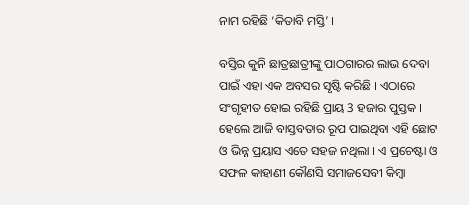ନାମ ରହିଛି ‘କିତାବି ମସ୍ତି’ ।

ବସ୍ତିର କୁନି ଛାତ୍ରଛାତ୍ରୀଙ୍କୁ ପାଠଗାରର ଲାଭ ଦେବା ପାଇଁ ଏହା ଏକ ଅବସର ସୃଷ୍ଟି କରିଛି । ଏଠାରେ ସଂଗୃହୀତ ହୋଇ ରହିଛି ପ୍ରାୟ 3 ହଜାର ପୁସ୍ତକ । ହେଲେ ଆଜି ବାସ୍ତବତାର ରୂପ ପାଇଥିବା ଏହି ଛୋଟ ଓ ଭିନ୍ନ ପ୍ରୟାସ ଏତେ ସହଜ ନଥିଲା । ଏ ପ୍ରଚେଷ୍ଟା ଓ ସଫଳ କାହାଣୀ କୌଣସି ସମାଜସେବୀ କିମ୍ବା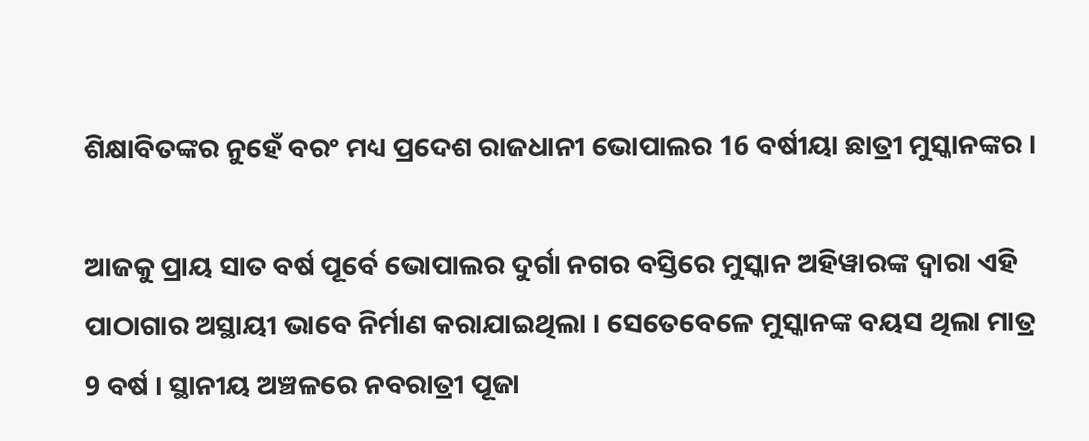ଶିକ୍ଷାବିତଙ୍କର ନୁହେଁ ବରଂ ମଧ୍ୟ ପ୍ରଦେଶ ରାଜଧାନୀ ଭୋପାଲର 16 ବର୍ଷୀୟା ଛାତ୍ରୀ ମୁସ୍କାନଙ୍କର ।

ଆଜକୁ ପ୍ରାୟ ସାତ ବର୍ଷ ପୂର୍ବେ ଭୋପାଲର ଦୁର୍ଗା ନଗର ବସ୍ତିରେ ମୁସ୍କାନ ଅହିୱାରଙ୍କ ଦ୍ବାରା ଏହି ପାଠାଗାର ଅସ୍ଥାୟୀ ଭାବେ ନିର୍ମାଣ କରାଯାଇଥିଲା । ସେତେବେଳେ ମୁସ୍କାନଙ୍କ ବୟସ ଥିଲା ମାତ୍ର 9 ବର୍ଷ । ସ୍ଥାନୀୟ ଅଞ୍ଚଳରେ ନବରାତ୍ରୀ ପୂଜା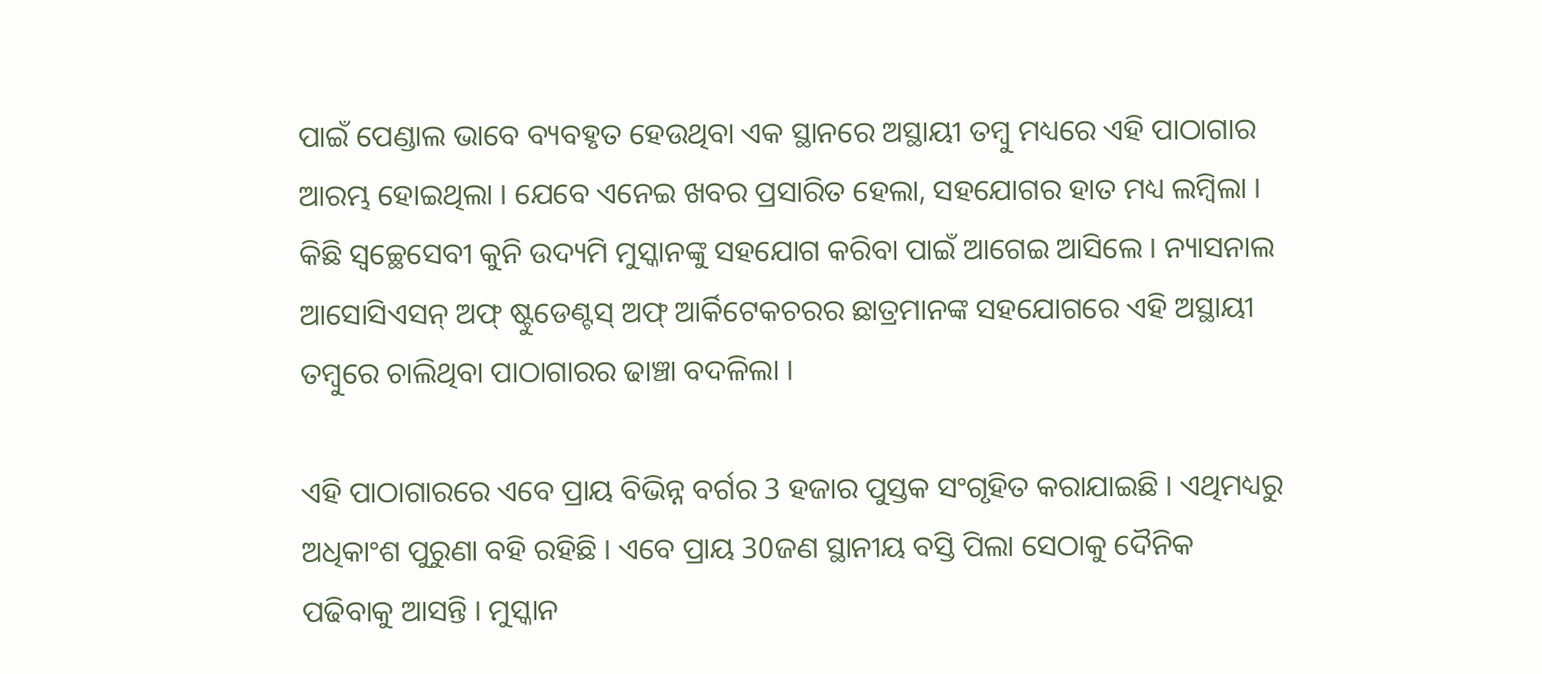ପାଇଁ ପେଣ୍ଡାଲ ଭାବେ ବ୍ୟବହୃତ ହେଉଥିବା ଏକ ସ୍ଥାନରେ ଅସ୍ଥାୟୀ ତମ୍ବୁ ମଧ୍ୟରେ ଏହି ପାଠାଗାର ଆରମ୍ଭ ହୋଇଥିଲା । ଯେବେ ଏନେଇ ଖବର ପ୍ରସାରିତ ହେଲା, ସହଯୋଗର ହାତ ମଧ୍ୟ ଲମ୍ବିଲା । କିଛି ସ୍ବଚ୍ଛେସେବୀ କୁନି ଉଦ୍ୟମି ମୁସ୍କାନଙ୍କୁ ସହଯୋଗ କରିବା ପାଇଁ ଆଗେଇ ଆସିଲେ । ନ୍ୟାସନାଲ ଆସୋସିଏସନ୍ ଅଫ୍ ଷ୍ଟୁଡେଣ୍ଟସ୍ ଅଫ୍ ଆର୍କିଟେକଚରର ଛାତ୍ରମାନଙ୍କ ସହଯୋଗରେ ଏହି ଅସ୍ଥାୟୀ ତମ୍ବୁରେ ଚାଲିଥିବା ପାଠାଗାରର ଢାଞ୍ଚା ବଦଳିଲା ।

ଏହି ପାଠାଗାରରେ ଏବେ ପ୍ରାୟ ବିଭିନ୍ନ ବର୍ଗର 3 ହଜାର ପୁସ୍ତକ ସଂଗୃହିତ କରାଯାଇଛି । ଏଥିମଧ୍ୟରୁ ଅଧିକାଂଶ ପୁରୁଣା ବହି ରହିଛି । ଏବେ ପ୍ରାୟ 30ଜଣ ସ୍ଥାନୀୟ ବସ୍ତି ପିଲା ସେଠାକୁ ଦୈନିକ ପଢିବାକୁ ଆସନ୍ତି । ମୁସ୍କାନ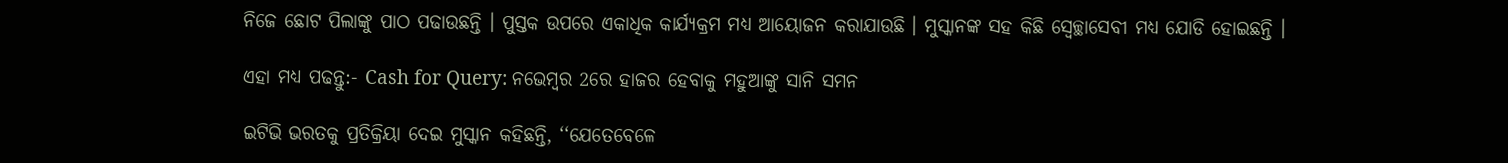ନିଜେ ଛୋଟ ପିଲାଙ୍କୁ ପାଠ ପଢାଉଛନ୍ତି । ପୁସ୍ତକ ଉପରେ ଏକାଧିକ କାର୍ଯ୍ୟକ୍ରମ ମଧ୍ୟ ଆୟୋଜନ କରାଯାଉଛି । ମୁସ୍କାନଙ୍କ ସହ କିଛି ସ୍ବେଚ୍ଛାସେବୀ ମଧ୍ୟ ଯୋଡି ହୋଇଛନ୍ତି ।

ଏହା ମଧ୍ୟ ପଢନ୍ତୁ:- Cash for Query: ନଭେମ୍ବର 2ରେ ହାଜର ହେବାକୁ ମହୁଆଙ୍କୁ ସାନି ସମନ

ଇଟିଭି ଭରତକୁ ପ୍ରତିକ୍ରିୟା ଦେଇ ମୁସ୍କାନ କହିଛନ୍ତି, ‘‘ଯେତେବେଳେ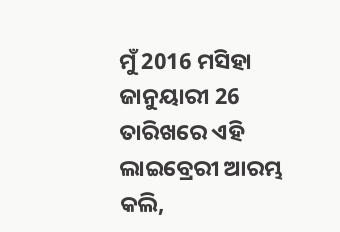ମୁଁ 2016 ମସିହା ଜାନୁୟାରୀ 26 ତାରିଖରେ ଏହି ଲାଇବ୍ରେରୀ ଆରମ୍ଭ କଲି,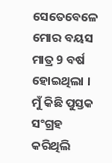ସେତେବେଳେ ମୋର ବୟସ ମାତ୍ର 9 ବର୍ଷ ହୋଇଥିଲା । ମୁଁ କିଛି ପୁସ୍ତକ ସଂଗ୍ରହ କରିଥିଲି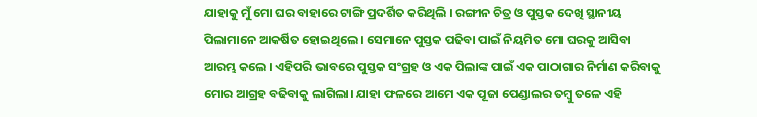ଯାହାକୁ ମୁଁ ମୋ ଘର ବାହାରେ ଟାଙ୍ଗି ପ୍ରଦର୍ଶିତ କରିଥିଲି । ରଙ୍ଗୀନ ଚିତ୍ର ଓ ପୁସ୍ତକ ଦେଖି ସ୍ଥାନୀୟ ପିଲାମାନେ ଆକର୍ଷିତ ହୋଇଥିଲେ । ସେମାନେ ପୁସ୍ତକ ପଢିବା ପାଇଁ ନିୟମିତ ମୋ ଘରକୁ ଆସିବା ଆରମ୍ଭ କଲେ । ଏହିପରି ଭାବରେ ପୁସ୍ତକ ସଂଗ୍ରହ ଓ ଏକ ପିଲାଙ୍କ ପାଇଁ ଏକ ପାଠାଗାର ନିର୍ମାଣ କରିବାକୁ ମୋର ଆଗ୍ରହ ବଢିବାକୁ ଲାଗିଲା। ଯାହା ଫଳରେ ଆମେ ଏକ ପୂଜା ପେଣ୍ଡାଲର ତମ୍ବୁ ତଳେ ଏହି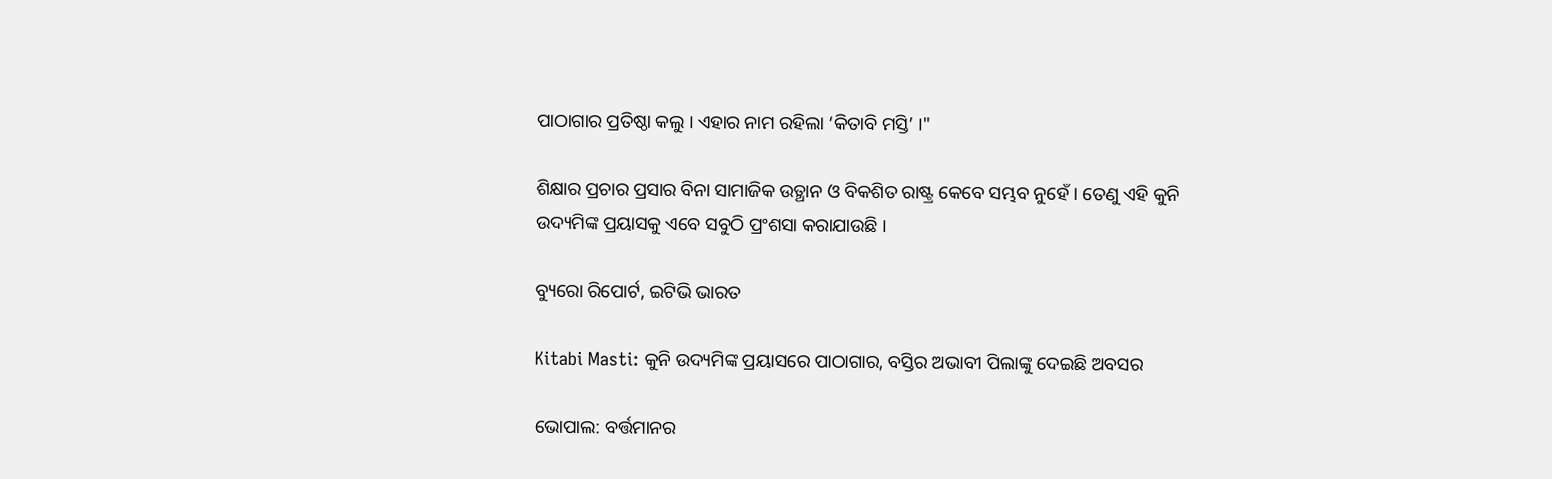ପାଠାଗାର ପ୍ରତିଷ୍ଠା କଲୁ । ଏହାର ନାମ ରହିଲା ‘କିତାବି ମସ୍ତି’ ।"

ଶିକ୍ଷାର ପ୍ରଚାର ପ୍ରସାର ବିନା ସାମାଜିକ ଉତ୍ଥାନ ଓ ବିକଶିତ ରାଷ୍ଟ୍ର କେବେ ସମ୍ଭବ ନୁହେଁ । ତେଣୁ ଏହି କୁନି ଉଦ୍ୟମିଙ୍କ ପ୍ରୟାସକୁ ଏବେ ସବୁଠି ପ୍ରଂଶସା କରାଯାଉଛି ।

ବ୍ୟୁରୋ ରିପୋର୍ଟ, ଇଟିଭି ଭାରତ

Kitabi Masti: କୁନି ଉଦ୍ୟମିଙ୍କ ପ୍ରୟାସରେ ପାଠାଗାର, ବସ୍ତିର ଅଭାବୀ ପିଲାଙ୍କୁ ଦେଇଛି ଅବସର

ଭୋପାଲ: ବର୍ତ୍ତମାନର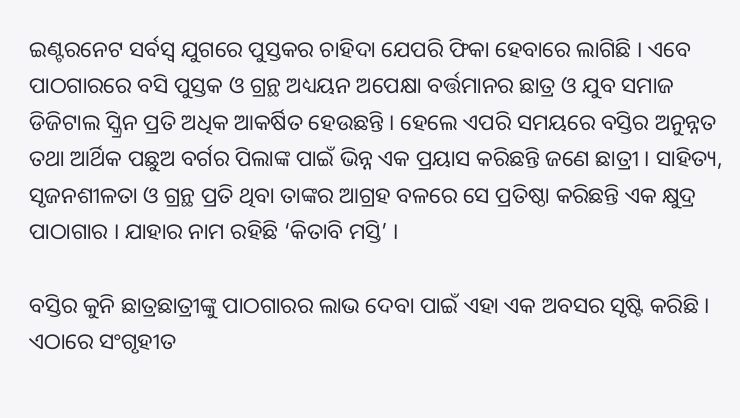ଇଣ୍ଟରନେଟ ସର୍ବସ୍ବ ଯୁଗରେ ପୁସ୍ତକର ଚାହିଦା ଯେପରି ଫିକା ହେବାରେ ଲାଗିଛି । ଏବେ ପାଠଗାରରେ ବସି ପୁସ୍ତକ ଓ ଗ୍ରନ୍ଥ ଅଧ୍ୟୟନ ଅପେକ୍ଷା ବର୍ତ୍ତମାନର ଛାତ୍ର ଓ ଯୁବ ସମାଜ ଡିଜିଟାଲ ସ୍କ୍ରିନ ପ୍ରତି ଅଧିକ ଆକର୍ଷିତ ହେଉଛନ୍ତି । ହେଲେ ଏପରି ସମୟରେ ବସ୍ତିର ଅନୁନ୍ନତ ତଥା ଆର୍ଥିକ ପଛୁଅ ବର୍ଗର ପିଲାଙ୍କ ପାଇଁ ଭିନ୍ନ ଏକ ପ୍ରୟାସ କରିଛନ୍ତି ଜଣେ ଛାତ୍ରୀ । ସାହିତ୍ୟ, ସୃଜନଶୀଳତା ଓ ଗ୍ରନ୍ଥ ପ୍ରତି ଥିବା ତାଙ୍କର ଆଗ୍ରହ ବଳରେ ସେ ପ୍ରତିଷ୍ଠା କରିଛନ୍ତି ଏକ କ୍ଷୁଦ୍ର ପାଠାଗାର । ଯାହାର ନାମ ରହିଛି ‘କିତାବି ମସ୍ତି’ ।

ବସ୍ତିର କୁନି ଛାତ୍ରଛାତ୍ରୀଙ୍କୁ ପାଠଗାରର ଲାଭ ଦେବା ପାଇଁ ଏହା ଏକ ଅବସର ସୃଷ୍ଟି କରିଛି । ଏଠାରେ ସଂଗୃହୀତ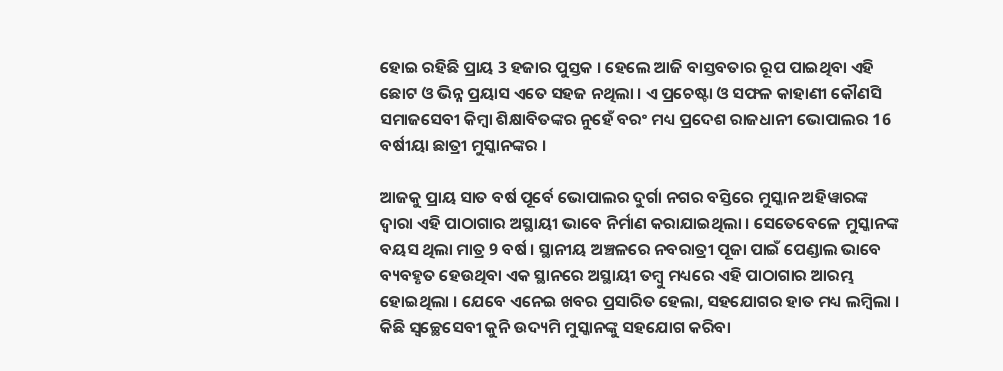ହୋଇ ରହିଛି ପ୍ରାୟ 3 ହଜାର ପୁସ୍ତକ । ହେଲେ ଆଜି ବାସ୍ତବତାର ରୂପ ପାଇଥିବା ଏହି ଛୋଟ ଓ ଭିନ୍ନ ପ୍ରୟାସ ଏତେ ସହଜ ନଥିଲା । ଏ ପ୍ରଚେଷ୍ଟା ଓ ସଫଳ କାହାଣୀ କୌଣସି ସମାଜସେବୀ କିମ୍ବା ଶିକ୍ଷାବିତଙ୍କର ନୁହେଁ ବରଂ ମଧ୍ୟ ପ୍ରଦେଶ ରାଜଧାନୀ ଭୋପାଲର 16 ବର୍ଷୀୟା ଛାତ୍ରୀ ମୁସ୍କାନଙ୍କର ।

ଆଜକୁ ପ୍ରାୟ ସାତ ବର୍ଷ ପୂର୍ବେ ଭୋପାଲର ଦୁର୍ଗା ନଗର ବସ୍ତିରେ ମୁସ୍କାନ ଅହିୱାରଙ୍କ ଦ୍ବାରା ଏହି ପାଠାଗାର ଅସ୍ଥାୟୀ ଭାବେ ନିର୍ମାଣ କରାଯାଇଥିଲା । ସେତେବେଳେ ମୁସ୍କାନଙ୍କ ବୟସ ଥିଲା ମାତ୍ର 9 ବର୍ଷ । ସ୍ଥାନୀୟ ଅଞ୍ଚଳରେ ନବରାତ୍ରୀ ପୂଜା ପାଇଁ ପେଣ୍ଡାଲ ଭାବେ ବ୍ୟବହୃତ ହେଉଥିବା ଏକ ସ୍ଥାନରେ ଅସ୍ଥାୟୀ ତମ୍ବୁ ମଧ୍ୟରେ ଏହି ପାଠାଗାର ଆରମ୍ଭ ହୋଇଥିଲା । ଯେବେ ଏନେଇ ଖବର ପ୍ରସାରିତ ହେଲା, ସହଯୋଗର ହାତ ମଧ୍ୟ ଲମ୍ବିଲା । କିଛି ସ୍ବଚ୍ଛେସେବୀ କୁନି ଉଦ୍ୟମି ମୁସ୍କାନଙ୍କୁ ସହଯୋଗ କରିବା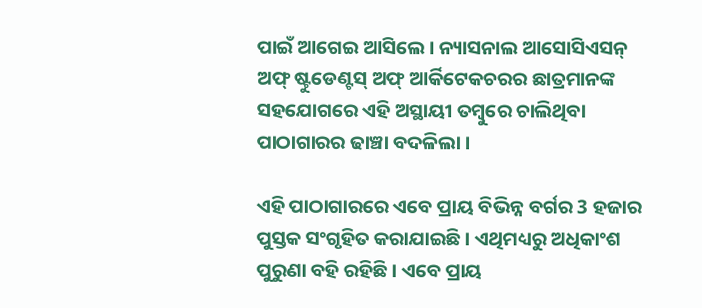ପାଇଁ ଆଗେଇ ଆସିଲେ । ନ୍ୟାସନାଲ ଆସୋସିଏସନ୍ ଅଫ୍ ଷ୍ଟୁଡେଣ୍ଟସ୍ ଅଫ୍ ଆର୍କିଟେକଚରର ଛାତ୍ରମାନଙ୍କ ସହଯୋଗରେ ଏହି ଅସ୍ଥାୟୀ ତମ୍ବୁରେ ଚାଲିଥିବା ପାଠାଗାରର ଢାଞ୍ଚା ବଦଳିଲା ।

ଏହି ପାଠାଗାରରେ ଏବେ ପ୍ରାୟ ବିଭିନ୍ନ ବର୍ଗର 3 ହଜାର ପୁସ୍ତକ ସଂଗୃହିତ କରାଯାଇଛି । ଏଥିମଧ୍ୟରୁ ଅଧିକାଂଶ ପୁରୁଣା ବହି ରହିଛି । ଏବେ ପ୍ରାୟ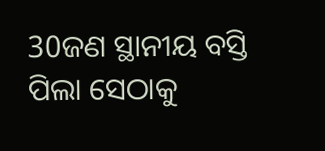30ଜଣ ସ୍ଥାନୀୟ ବସ୍ତି ପିଲା ସେଠାକୁ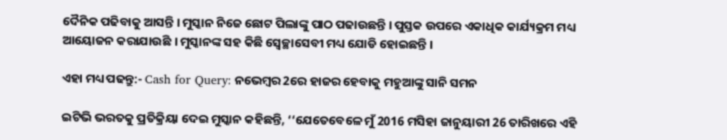ଦୈନିକ ପଢିବାକୁ ଆସନ୍ତି । ମୁସ୍କାନ ନିଜେ ଛୋଟ ପିଲାଙ୍କୁ ପାଠ ପଢାଉଛନ୍ତି । ପୁସ୍ତକ ଉପରେ ଏକାଧିକ କାର୍ଯ୍ୟକ୍ରମ ମଧ୍ୟ ଆୟୋଜନ କରାଯାଉଛି । ମୁସ୍କାନଙ୍କ ସହ କିଛି ସ୍ବେଚ୍ଛାସେବୀ ମଧ୍ୟ ଯୋଡି ହୋଇଛନ୍ତି ।

ଏହା ମଧ୍ୟ ପଢନ୍ତୁ:- Cash for Query: ନଭେମ୍ବର 2ରେ ହାଜର ହେବାକୁ ମହୁଆଙ୍କୁ ସାନି ସମନ

ଇଟିଭି ଭରତକୁ ପ୍ରତିକ୍ରିୟା ଦେଇ ମୁସ୍କାନ କହିଛନ୍ତି, ‘‘ଯେତେବେଳେ ମୁଁ 2016 ମସିହା ଜାନୁୟାରୀ 26 ତାରିଖରେ ଏହି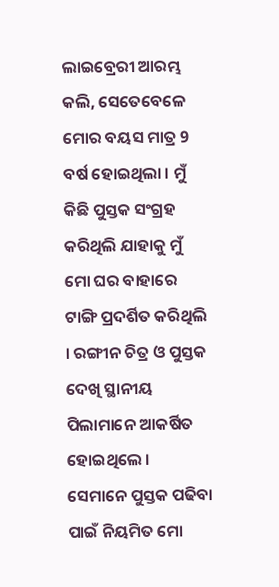ଲାଇବ୍ରେରୀ ଆରମ୍ଭ କଲି, ସେତେବେଳେ ମୋର ବୟସ ମାତ୍ର 9 ବର୍ଷ ହୋଇଥିଲା । ମୁଁ କିଛି ପୁସ୍ତକ ସଂଗ୍ରହ କରିଥିଲି ଯାହାକୁ ମୁଁ ମୋ ଘର ବାହାରେ ଟାଙ୍ଗି ପ୍ରଦର୍ଶିତ କରିଥିଲି । ରଙ୍ଗୀନ ଚିତ୍ର ଓ ପୁସ୍ତକ ଦେଖି ସ୍ଥାନୀୟ ପିଲାମାନେ ଆକର୍ଷିତ ହୋଇଥିଲେ । ସେମାନେ ପୁସ୍ତକ ପଢିବା ପାଇଁ ନିୟମିତ ମୋ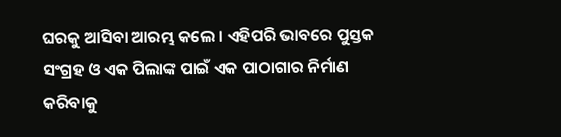ଘରକୁ ଆସିବା ଆରମ୍ଭ କଲେ । ଏହିପରି ଭାବରେ ପୁସ୍ତକ ସଂଗ୍ରହ ଓ ଏକ ପିଲାଙ୍କ ପାଇଁ ଏକ ପାଠାଗାର ନିର୍ମାଣ କରିବାକୁ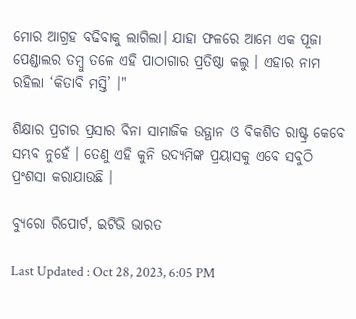ମୋର ଆଗ୍ରହ ବଢିବାକୁ ଲାଗିଲା। ଯାହା ଫଳରେ ଆମେ ଏକ ପୂଜା ପେଣ୍ଡାଲର ତମ୍ବୁ ତଳେ ଏହି ପାଠାଗାର ପ୍ରତିଷ୍ଠା କଲୁ । ଏହାର ନାମ ରହିଲା ‘କିତାବି ମସ୍ତି’ ।"

ଶିକ୍ଷାର ପ୍ରଚାର ପ୍ରସାର ବିନା ସାମାଜିକ ଉତ୍ଥାନ ଓ ବିକଶିତ ରାଷ୍ଟ୍ର କେବେ ସମ୍ଭବ ନୁହେଁ । ତେଣୁ ଏହି କୁନି ଉଦ୍ୟମିଙ୍କ ପ୍ରୟାସକୁ ଏବେ ସବୁଠି ପ୍ରଂଶସା କରାଯାଉଛି ।

ବ୍ୟୁରୋ ରିପୋର୍ଟ, ଇଟିଭି ଭାରତ

Last Updated : Oct 28, 2023, 6:05 PM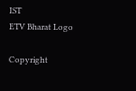IST
ETV Bharat Logo

Copyright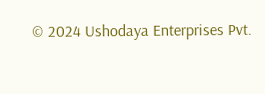© 2024 Ushodaya Enterprises Pvt.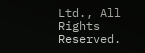Ltd., All Rights Reserved.